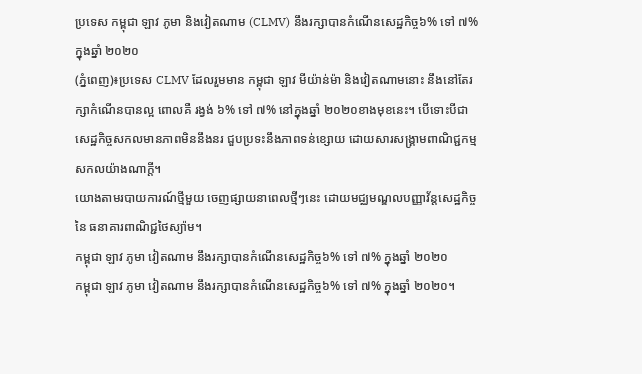ប្រទេស កម្ពុជា ឡាវ ភូមា និងវៀតណាម (CLMV) នឹងរក្សាបានកំណើនសេដ្ឋកិច្ច៦% ទៅ ៧% ក្នុងឆ្នាំ ២០២០
(ភ្នំពេញ)៖ប្រទេស CLMV ដែលរួមមាន កម្ពុជា ឡាវ មីយ៉ាន់ម៉ា និងវៀតណាមនោះ នឹងនៅតែរក្សាកំណើនបានល្អ ពោលគឺ រង្វង់ ៦% ទៅ ៧% នៅក្នុងឆ្នាំ ២០២០ខាងមុខនេះ។ បើទោះបីជា សេដ្ឋកិច្ចសកលមានភាពមិននឹងនរ ជួបប្រទះនឹងភាពទន់ខ្សោយ ដោយសារសង្គ្រាមពាណិជ្ជកម្មសកលយ៉ាងណាក្តី។
យោងតាមរបាយការណ៍ថ្មីមួយ ចេញផ្សាយនាពេលថ្មីៗនេះ ដោយមជ្ឈមណ្ឌលបញ្ញាវ័ន្តសេដ្ឋកិច្ចនៃ ធនាគារពាណិជ្ជថៃស្យ៉ាម។
កម្ពុជា ឡាវ ភូមា វៀតណាម នឹងរក្សាបានកំណើនសេដ្ឋកិច្ច៦% ទៅ ៧% ក្នុងឆ្នាំ ២០២០
កម្ពុជា ឡាវ ភូមា វៀតណាម នឹងរក្សាបានកំណើនសេដ្ឋកិច្ច៦% ទៅ ៧% ក្នុងឆ្នាំ ២០២០។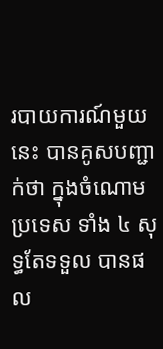របាយការណ៍មួយនេះ បានគូសបញ្ជាក់ថា ក្នុងចំណោម ប្រទេស ទាំង ៤ សុទ្ធតែទទួល បានផល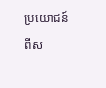ប្រយោជន៍ ពីស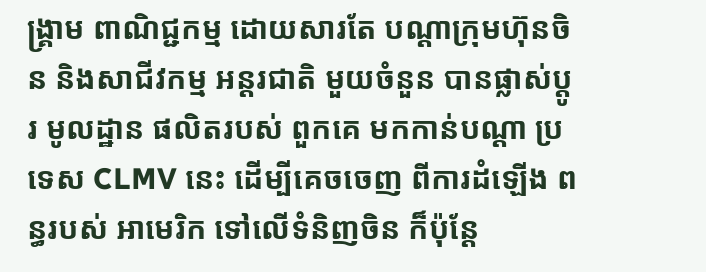ង្គ្រាម ពាណិជ្ជកម្ម ដោយសារតែ បណ្តាក្រុមហ៊ុនចិន និងសាជីវកម្ម អន្តរជាតិ មួយចំនួន បានផ្លាស់ប្តូរ មូលដ្ឋាន ផលិតរបស់ ពួកគេ មកកាន់បណ្តា ប្រទេស CLMV នេះ ដើម្បីគេចចេញ ពីការដំឡើង ពន្ធរបស់ អាមេរិក ទៅលើទំនិញចិន ក៏ប៉ុន្តែ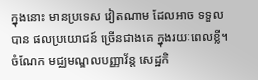ក្នុងនោះ មានប្រទេស វៀតណាម ដែលអាច ទទួលបាន ផលប្រយោជន៍ ច្រើនជាងគេ ក្នុងរយៈពេលខ្លី។ ចំណែក មជ្ឈមណ្ឌលបញ្ញាវ័ន្ត សេដ្ឋកិ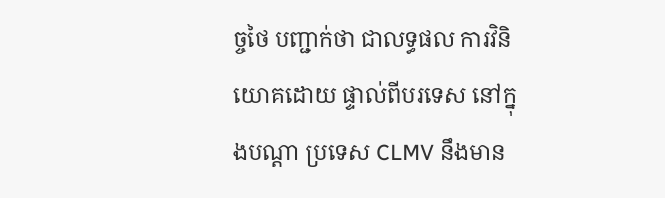ច្ចថៃ បញ្ជាក់ថា ជាលទ្ធផល ការវិនិយោគដោយ ផ្ទាល់ពីបរទេស នៅក្នុងបណ្តា ប្រទេស CLMV នឹងមាន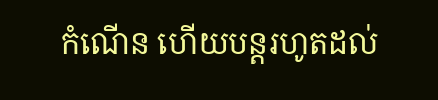កំណើន ហើយបន្តរហូតដល់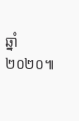ឆ្នាំ ២០២០៕